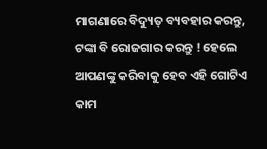ମାଗଣାରେ ବିଦ୍ୟୁତ୍ ବ୍ୟବହାର କରନ୍ତୁ, ଟଙ୍କା ବି ରୋଜଗାର କରନ୍ତୁ ! ହେଲେ ଆପଣଙ୍କୁ କରିବାକୁ ହେବ ଏହି ଗୋଟିଏ କାମ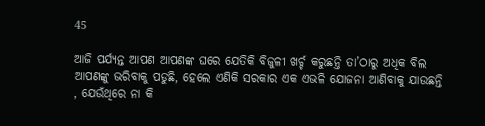45

ଆଜି ପର୍ଯ୍ୟନ୍ତ ଆପଣ ଆପଣଙ୍କ ଘରେ ଯେତିକି ବିଜୁଳୀ ଖର୍ଚ୍ଚ କରୁଛନ୍ତି ତା’ଠାରୁ ଅଧିକ ବିଲ ଆପଣଙ୍କୁ ଭରିବାକୁ ପଡୁଛି, ହେଲେ ଏଣିକି ସରକାର ଏକ ଏଭଳି ଯୋଜନା ଆଣିବାକୁ ଯାଉଛନ୍ତି , ଯେଉଁଥିରେ ନା କି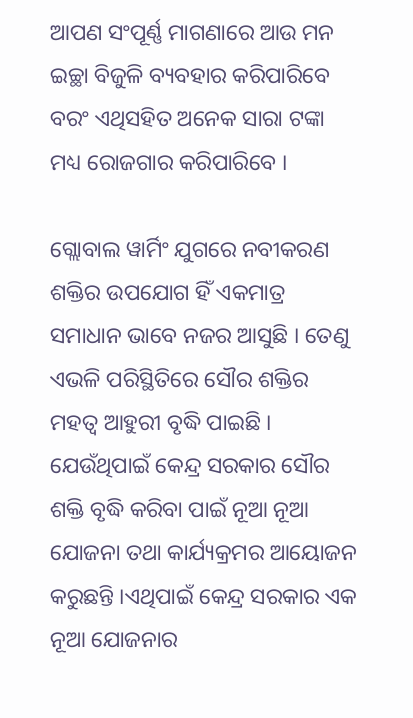ଆପଣ ସଂପୂର୍ଣ୍ଣ ମାଗଣାରେ ଆଉ ମନ ଇଚ୍ଛା ବିଜୁଳି ବ୍ୟବହାର କରିପାରିବେ ବରଂ ଏଥିସହିତ ଅନେକ ସାରା ଟଙ୍କା ମଧ୍ୟ ରୋଜଗାର କରିପାରିବେ ।

ଗ୍ଲୋବାଲ ୱାର୍ମିଂ ଯୁଗରେ ନବୀକରଣ ଶକ୍ତିର ଉପଯୋଗ ହିଁ ଏକମାତ୍ର ସମାଧାନ ଭାବେ ନଜର ଆସୁଛି । ତେଣୁ ଏଭଳି ପରିସ୍ଥିତିରେ ସୌର ଶକ୍ତିର ମହତ୍ୱ ଆହୁରୀ ବୃଦ୍ଧି ପାଇଛି । ଯେଉଁଥିପାଇଁ କେନ୍ଦ୍ର ସରକାର ସୌର ଶକ୍ତି ବୃଦ୍ଧି କରିବା ପାଇଁ ନୂଆ ନୂଆ ଯୋଜନା ତଥା କାର୍ଯ୍ୟକ୍ରମର ଆୟୋଜନ କରୁଛନ୍ତି ।ଏଥିପାଇଁ କେନ୍ଦ୍ର ସରକାର ଏକ ନୂଆ ଯୋଜନାର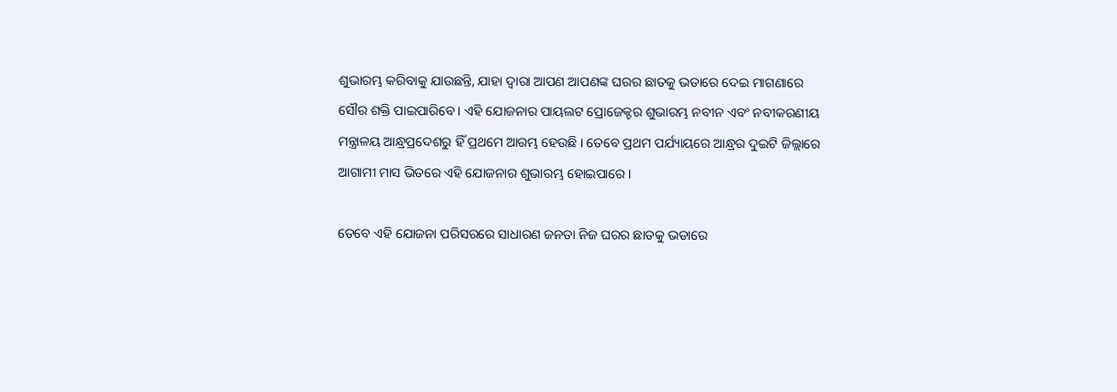ଶୁଭାରମ୍ଭ କରିବାକୁ ଯାଉଛନ୍ତି, ଯାହା ଦ୍ୱାରା ଆପଣ ଆପଣଙ୍କ ଘରର ଛାତକୁ ଭଡାରେ ଦେଇ ମାଗଣାରେ ସୌର ଶକ୍ତି ପାଇପାରିବେ । ଏହି ଯୋଜନାର ପାୟଲଟ ପ୍ରୋଜେକ୍ଟର ଶୁଭାରମ୍ଭ ନବୀନ ଏବଂ ନବୀକରଣୀୟ ମନ୍ତ୍ରାଳୟ ଆନ୍ଧ୍ରପ୍ରଦେଶରୁ ହିଁ ପ୍ରଥମେ ଆରମ୍ଭ ହେଉଛି । ତେବେ ପ୍ରଥମ ପର୍ଯ୍ୟାୟରେ ଆନ୍ଧ୍ରର ଦୁଇଟି ଜିଲ୍ଲାରେ ଆଗାମୀ ମାସ ଭିତରେ ଏହି ଯୋଜନାର ଶୁଭାରମ୍ଭ ହୋଇପାରେ ।

ତେବେ ଏହି ଯୋଜନା ପରିସରରେ ସାଧାରଣ ଜନତା ନିଜ ଘରର ଛାତକୁ ଭଡାରେ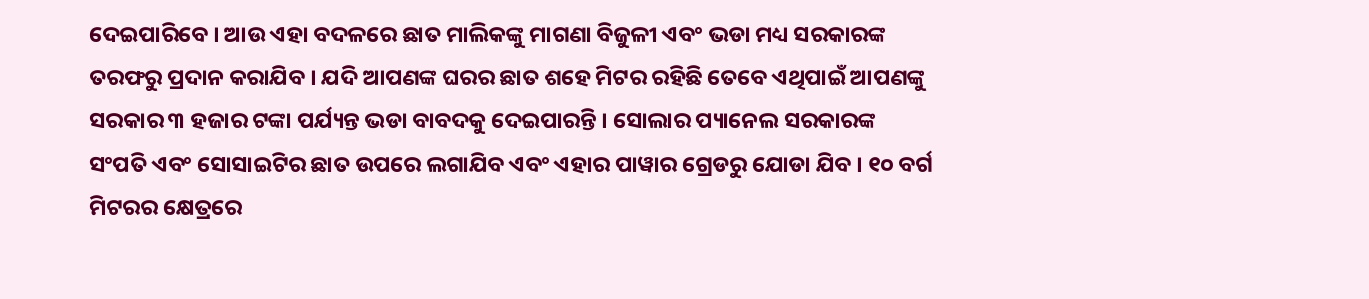ଦେଇପାରିବେ । ଆଉ ଏହା ବଦଳରେ ଛାତ ମାଲିକଙ୍କୁ ମାଗଣା ବିଜୁଳୀ ଏବଂ ଭଡା ମଧ୍ୟ ସରକାରଙ୍କ ତରଫରୁ ପ୍ରଦାନ କରାଯିବ । ଯଦି ଆପଣଙ୍କ ଘରର ଛାତ ଶହେ ମିଟର ରହିଛି ତେବେ ଏଥିପାଇଁ ଆପଣଙ୍କୁ ସରକାର ୩ ହଜାର ଟଙ୍କା ପର୍ଯ୍ୟନ୍ତ ଭଡା ବାବଦକୁ ଦେଇପାରନ୍ତି । ସୋଲାର ପ୍ୟାନେଲ ସରକାରଙ୍କ ସଂପତି ଏବଂ ସୋସାଇଟିର ଛାତ ଉପରେ ଲଗାଯିବ ଏବଂ ଏହାର ପାୱାର ଗ୍ରେଡରୁ ଯୋଡା ଯିବ । ୧୦ ବର୍ଗ ମିଟରର କ୍ଷେତ୍ରରେ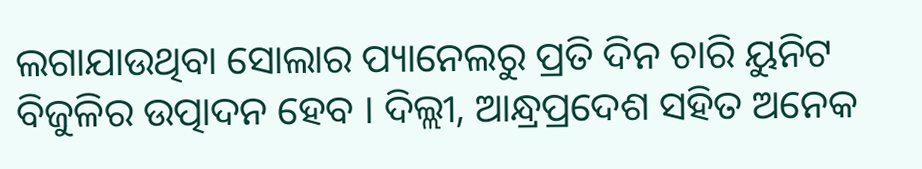ଲଗାଯାଉଥିବା ସୋଲାର ପ୍ୟାନେଲରୁ ପ୍ରତି ଦିନ ଚାରି ୟୁନିଟ ବିଜୁଳିର ଉତ୍ପାଦନ ହେବ । ଦିଲ୍ଲୀ, ଆନ୍ଧ୍ରପ୍ରଦେଶ ସହିତ ଅନେକ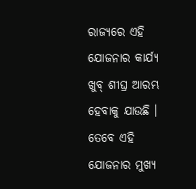ରାଜ୍ୟରେ ଏହି ଯୋଜନାର କାର୍ଯ୍ୟ ଖୁବ୍ ଶୀଘ୍ର ଆରମ୍ଭ ହେବାକୁ ଯାଉଛି । ତେବେ ଏହି ଯୋଜନାର ମୁଖ୍ୟ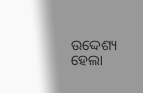ଉଦ୍ଦେଶ୍ୟ ହେଲା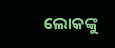ଲୋକଙ୍କୁ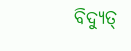ବିଦ୍ୟୁତ୍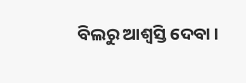ବିଲରୁ ଆଶ୍ୱସ୍ତି ଦେବା ।